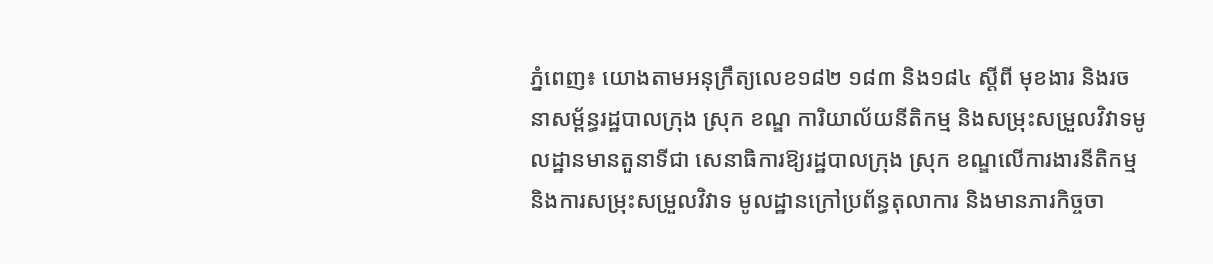ភ្នំពេញ៖ យោងតាមអនុក្រឹត្យលេខ១៨២ ១៨៣ និង១៨៤ ស្ដីពី មុខងារ និងរចនាសម្ព័ន្ធរដ្ឋបាលក្រុង ស្រុក ខណ្ឌ ការិយាល័យនីតិកម្ម និងសម្រុះសម្រួលវិវាទមូលដ្ឋានមានតួនាទីជា សេនាធិការឱ្យរដ្ឋបាលក្រុង ស្រុក ខណ្ឌលើការងារនីតិកម្ម និងការសម្រុះសម្រួលវិវាទ មូលដ្ឋានក្រៅប្រព័ន្ធតុលាការ និងមានភារកិច្ចចា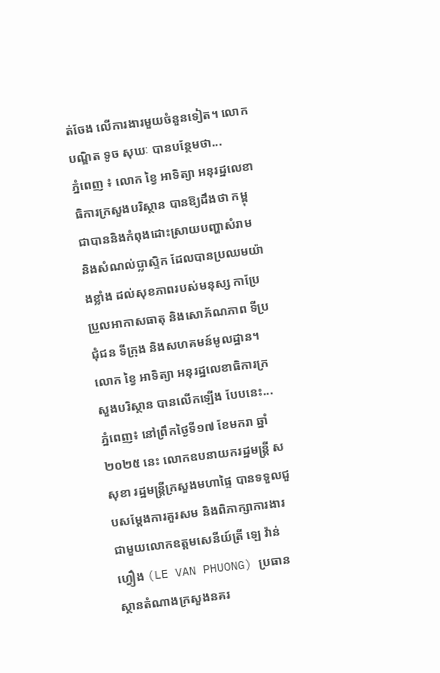ត់ចែង លើការងារមួយចំនួនទៀត។ លោកបណ្ឌិត ទូច សុឃៈ បានបន្ថែមថា...
ភ្នំពេញ ៖ លោក ខ្វៃ អាទិត្យា អនុរដ្ឋលេខាធិការក្រសួងបរិស្ថាន បានឱ្យដឹងថា កម្ពុជាបាននិងកំពុងដោះស្រាយបញ្ហាសំរាម និងសំណល់ប្លាស្ទិក ដែលបានប្រឈមយ៉ាងខ្លាំង ដល់សុខភាពរបស់មនុស្ស កាប្រែប្រួលអាកាសធាតុ និងសោភ័ណភាព ទីប្រជុំជន ទីក្រុង និងសហគមន៍មូលដ្ឋាន។ លោក ខ្វៃ អាទិត្យា អនុរដ្ឋលេខាធិការក្រសួងបរិស្ថាន បានលើកឡើង បែបនេះ...
ភ្នំពេញ៖ នៅព្រឹកថ្ងៃទី១៧ ខែមករា ឆ្នាំ២០២៥ នេះ លោកឧបនាយករដ្ឋមន្ត្រី ស សុខា រដ្ឋមន្ត្រីក្រសួងមហាផ្ទៃ បានទទួលជួបសម្តែងការគួរសម និងពិភាក្សាការងារជាមួយលោកឧត្តមសេនីយ៍ត្រី ឡេ វ៉ាន់ហ្វឿង (LE VAN PHUONG) ប្រធានស្ថានតំណាងក្រសួងនគរ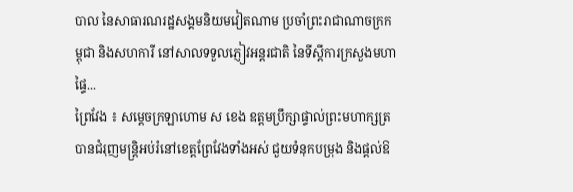បាល នៃសាធារណរដ្ឋសង្គមនិយមវៀតណាម ប្រចាំព្រះរាជាណាចក្រកម្ពុជា និងសហការី នៅសាលទទួលភ្ញៀវអន្តរជាតិ នៃទីស្តីការក្រសួងមហាផ្ទៃ...
ព្រៃវែង ៖ សម្ដេចក្រឡាហោម ស ខេង ឧត្តមប្រឹក្សាផ្ទាល់ព្រះមហាក្សត្រ បានជំរុញមន្ដ្រិអប់រំនៅខេត្តព្រែវែងទាំងអស់ ជួយទំនុកបម្រុង និងផ្តល់ឱ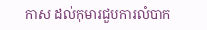កាស ដល់កុមារជួបការលំបាក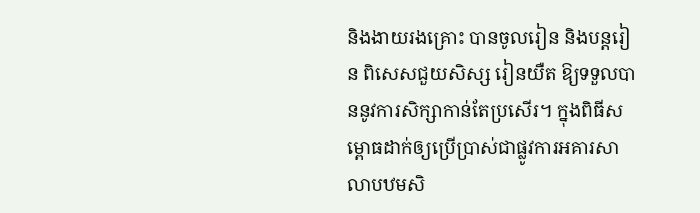និងងាយរងគ្រោះ បានចូលរៀន និងបន្តរៀន ពិសេសជួយសិស្ស រៀនយឺត ឱ្យទទួលបាននូវការសិក្សាកាន់តែប្រសើរ។ ក្នុងពិធីសម្ពោធដាក់ឲ្យប្រើប្រាស់ជាផ្លូវការអគារសាលាបឋមសិ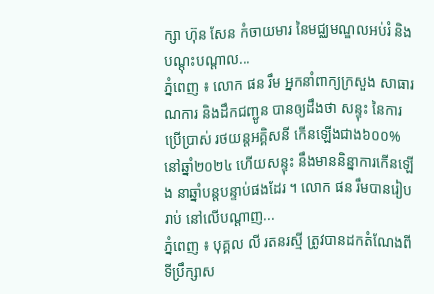ក្សា ហ៊ុន សែន កំចាយមារ នៃមជ្ឈមណ្ឌលអប់រំ និងបណ្ដុះបណ្ដាល...
ភ្នំពេញ ៖ លោក ផន រឹម អ្នកនាំពាក្យក្រសួង សាធារណការ និងដឹកជញ្ជូន បានឲ្យដឹងថា សន្ទុះ នៃការប្រើប្រាស់ រថយន្តអគ្គិសនី កើនឡើងជាង៦០០% នៅឆ្នាំ២០២៤ ហើយសន្ទុះ នឹងមាននិន្នាការកើនឡើង នាឆ្នាំបន្តបន្ទាប់ផងដែរ ។ លោក ផន រឹមបានរៀបរាប់ នៅលើបណ្តាញ...
ភ្នំពេញ ៖ បុគ្គល លី រតនរស្មី ត្រូវបានដកតំណែងពីទីប្រឹក្សាស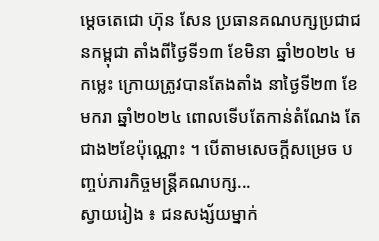ម្តេចតេជោ ហ៊ុន សែន ប្រធានគណបក្សប្រជាជនកម្ពុជា តាំងពីថ្ងៃទី១៣ ខែមិនា ឆ្នាំ២០២៤ មកម្លេះ ក្រោយត្រូវបានតែងតាំង នាថ្ងៃទី២៣ ខែមករា ឆ្នាំ២០២៤ ពោលទើបតែកាន់តំណែង តែជាង២ខែប៉ុណ្ណោះ ។ បើតាមសេចក្តីសម្រេច បញ្ចប់ភារកិច្ចមន្រ្តីគណបក្ស...
ស្វាយរៀង ៖ ជនសង្ស័យម្នាក់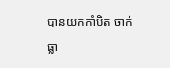បានយកកាំបិត ចាក់ធ្លា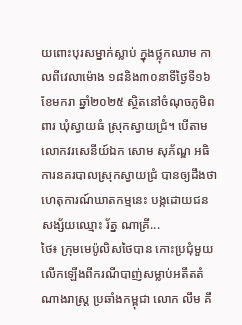យពោះបុរសម្នាក់ស្លាប់ ក្នុងថ្លុកឈាម កាលពីវេលាម៉ោង ១៨និង៣០នាទីថ្ងៃទី១៦ ខែមករា ឆ្នាំ២០២៥ ស្ថិតនៅចំណុចភូមិពពារ ឃុំស្វាយធំ ស្រុកស្វាយជ្រំ។ បើតាមលោកវរសេនីយ៍ឯក សោម សុភ័ណ្ឌ អធិការនគរបាលស្រុកស្វាយជ្រំ បានឲ្យដឹងថា ហេតុការណ៍ឃាតកម្មនេះ បង្កដោយជនសង្ស័យឈ្មោះ រ័ត្ន ណាគ្រី...
ថៃ៖ ក្រុមមេប៉ូលិសថៃបាន កោះប្រជុំមួយ លើកឡើងពីករណីបាញ់សម្លាប់អតីតតំណាងរាស្ត្រ ប្រឆាំងកម្ពុជា លោក លឹម គឹ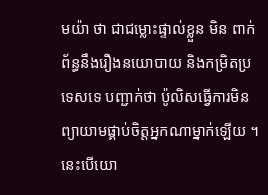មយ៉ា ថា ជាជម្លោះផ្ទាល់ខ្លួន មិន ពាក់ព័ន្ធនឹងរឿងនយោបាយ និងកម្រិតប្រទេសទេ បញ្ជាក់ថា ប៉ូលិសធ្វើការមិនព្យាយាមផ្គាប់ចិត្តអ្នកណាម្នាក់ឡើយ ។ នេះបើយោ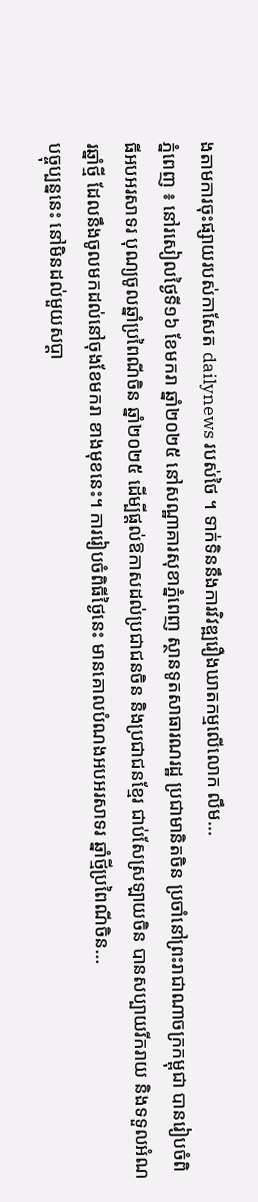ងតាមការចុះផ្សាយរបស់កាសែត dailynews របស់ថៃ ។ ទាក់ទិននឹងការវិវឌ្ឍរឿងឃាតកម្មលើលោក លឹម...
ភ្នំពេញ ៖ នៅរសៀលថ្ងៃទី១៦ ខែមករា ឆ្នាំ២០២៥ នៅសណ្ឋាគារសុខាភ្នំពេញ ស្ថានទូតសាធារណរដ្ឋ ប្រជាមានិតចិន ប្រចាំនៅព្រះរាជាណាចក្រកម្ពុជា បានរៀបចំពិធីអបអរសាទរ បុណ្យចូលឆ្នាំប្រពៃណីចិន ឆ្នាំ២០២៥ ដើម្បីផ្តល់ឱកាសដល់ប្រជាជនចិន និងប្រជាជនខ្មែរ ជាប់សែស្រឡាយចិន បានសប្បាយរីករាយ និងទទួលអំណរឆ្នាំថ្មី ដែលនឹងចូលមកដល់នៅចុងខែមករា ខាងមុខនេះ។ ការរៀបចំពិធីថ្ងៃនេះ មានគោលបំណងអបអរសាទរ ឆ្នាំថ្មីប្រពៃណីចិន...
បច្ចុប្បន្ននេះ នៅមិនដល់មួយសប្ដា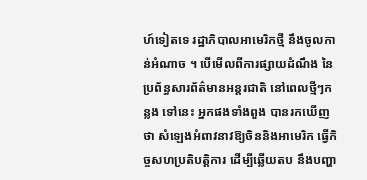ហ៍ទៀតទេ រដ្ឋាភិបាលអាមេរិកថ្មី នឹងចូលកាន់អំណាច ។ បើមើលពីការផ្សាយដំណឹង នៃប្រព័ន្ធសារព័ត៌មានអន្តរជាតិ នៅពេលថ្មីៗកន្លង ទៅនេះ អ្នកផងទាំងពួង បានរកឃើញថា សំឡេងអំពាវនាវឱ្យចិននិងអាមេរិក ធ្វើកិច្ចសហប្រតិបត្តិការ ដើម្បីឆ្លើយតប នឹងបញ្ហា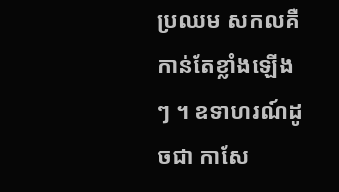ប្រឈម សកលគឺ កាន់តែខ្លាំងឡើងៗ ។ ឧទាហរណ៍ដូចជា កាសែ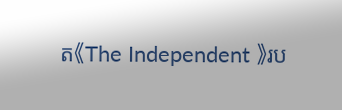ត《The Independent 》រប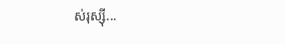ស់រុស្ស៊ី...